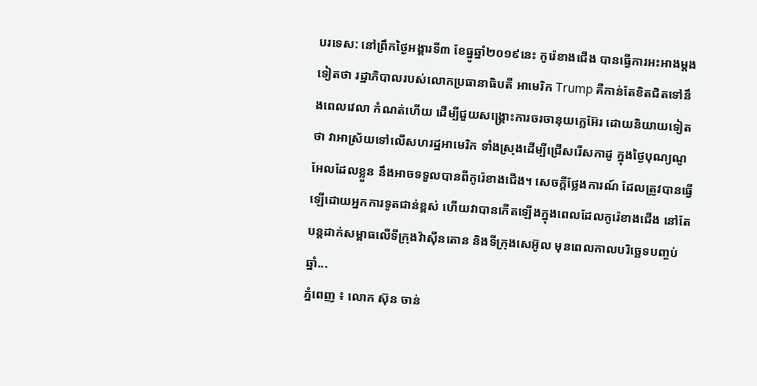បរទេស: នៅព្រឹកថ្ងៃអង្គារទី៣ ខែធ្នូឆ្នាំ២០១៩នេះ កូរ៉េខាងជើង បានធ្វើការអះអាងម្តងទៀតថា រដ្ឋាភិបាលរបស់លោកប្រធានាធិបតី អាមេរិក Trump គឺកាន់តែខិតជិតទៅនឹងពេលវេលា កំណត់ហើយ ដើម្បីជួយសង្គ្រោះការចរចានុយក្លេអ៊ែរ ដោយនិយាយទៀតថា វាអាស្រ័យទៅលើសហរដ្ឋអាមេរិក ទាំងស្រុងដើម្បីជ្រើសរើសកាដូ ក្នុងថ្ងៃបុណ្យណូអែលដែលខ្លួន នឹងអាចទទួលបានពីកូរ៉េខាងជើង។ សេចក្តីថ្លែងការណ៍ ដែលត្រូវបានធ្វើឡើដោយអ្នកការទូតជាន់ខ្ពស់ ហើយវាបានកើតឡើងក្នុងពេលដែលកូរ៉េខាងជើង នៅតែបន្តដាក់សម្ពាធលើទីក្រុងវ៉ាស៊ីនតោន និងទីក្រុងសេអ៊ូល មុនពេលកាលបរិច្ឆេទបញ្ចប់ឆ្នាំ...
ភ្នំពេញ ៖ លោក ស៊ុន ចាន់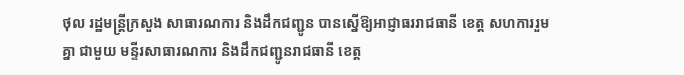ថុល រដ្ឋមន្រ្ដីក្រសួង សាធារណការ និងដឹកជញ្ជូន បានស្នើឱ្យអាជ្ញាធររាជធានី ខេត្ដ សហការរួមគ្នា ជាមួយ មន្ទីរសាធារណការ និងដឹកជញ្ជូនរាជធានី ខេត្ដ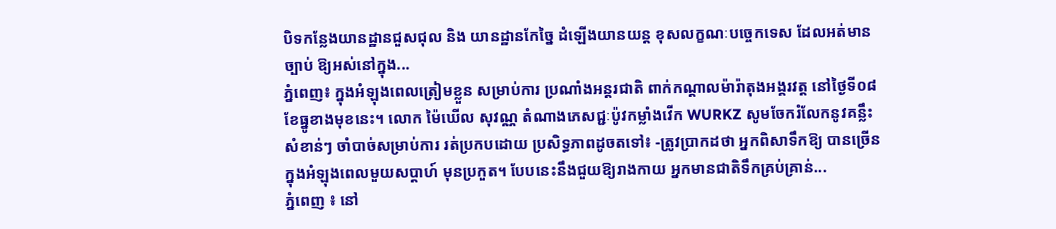បិទកន្លែងយានដ្ឋានជួសជុល និង យានដ្ឋានកែច្នៃ ដំឡើងយានយន្ដ ខុសលក្ខណៈបច្ចេកទេស ដែលអត់មានច្បាប់ ឱ្យអស់នៅក្នុង...
ភ្នំពេញ៖ ក្នុងអំឡុងពេលត្រៀមខ្លួន សម្រាប់ការ ប្រណាំងអន្តរជាតិ ពាក់កណ្តាលម៉ារ៉ាតុងអង្គរវត្ត នៅថ្ងៃទី០៨ ខែធ្នូខាងមុខនេះ។ លោក ម៉ៃឃើល សុវណ្ណ តំណាងភេសជ្ជៈប៉ូវកម្លាំងវើក WURKZ សូមចែករំលែកនូវគន្លឹះសំខាន់ៗ ចាំបាច់សម្រាប់ការ រត់ប្រកបដោយ ប្រសិទ្ធភាពដូចតទៅ៖ -ត្រូវប្រាកដថា អ្នកពិសាទឹកឱ្យ បានច្រើនក្នុងអំឡុងពេលមួយសប្តាហ៍ មុនប្រកួត។ បែបនេះនឹងជួយឱ្យរាងកាយ អ្នកមានជាតិទឹកគ្រប់គ្រាន់...
ភ្នំពេញ ៖ នៅ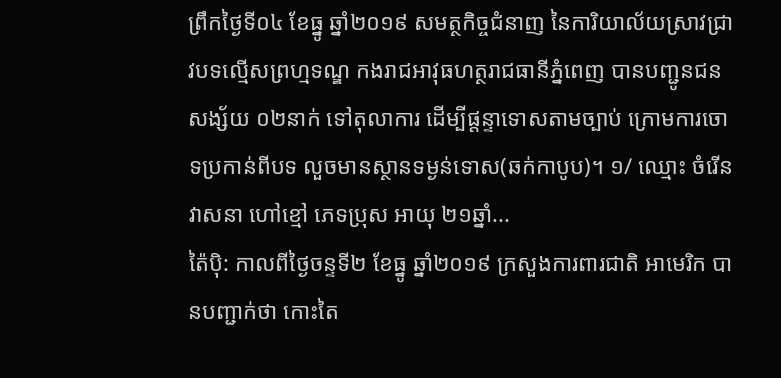ព្រឹកថ្ងៃទី០៤ ខែធ្នូ ឆ្នាំ២០១៩ សមត្ថកិច្ចជំនាញ នៃការិយាល័យស្រាវជ្រាវបទល្មើសព្រហ្មទណ្ឌ កងរាជអាវុធហត្ថរាជធានីភ្នំពេញ បានបញ្ជូនជនសង្ស័យ ០២នាក់ ទៅតុលាការ ដើម្បីផ្តន្ទាទោសតាមច្បាប់ ក្រោមការចោទប្រកាន់ពីបទ លួចមានស្ថានទម្ងន់ទោស(ឆក់កាបូប)។ ១/ ឈ្មោះ ចំរើន វាសនា ហៅខ្មៅ ភេទប្រុស អាយុ ២១ឆ្នាំ...
ត៉ៃប៉ិ: កាលពីថ្ងៃចន្ទទី២ ខែធ្នូ ឆ្នាំ២០១៩ ក្រសួងការពារជាតិ អាមេរិក បានបញ្ជាក់ថា កោះតៃ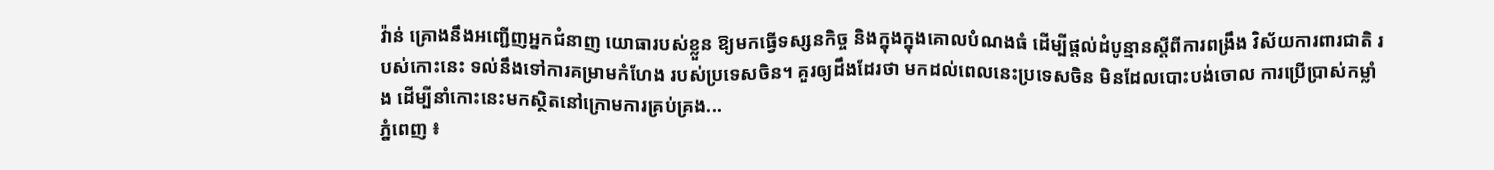វ៉ាន់ គ្រោងនឹងអញ្ជើញអ្នកជំនាញ យោធារបស់ខ្លួន ឱ្យមកធ្វើទស្សនកិច្ច និងក្នុងក្នុងគោលបំណងធំ ដើម្បីផ្តល់ដំបូន្មានស្តីពីការពង្រឹង វិស័យការពារជាតិ របស់កោះនេះ ទល់នឹងទៅការគម្រាមកំហែង របស់ប្រទេសចិន។ គួរឲ្យដឹងដែរថា មកដល់ពេលនេះប្រទេសចិន មិនដែលបោះបង់ចោល ការប្រើប្រាស់កម្លាំង ដើម្បីនាំកោះនេះមកស្ថិតនៅក្រោមការគ្រប់គ្រង...
ភ្នំពេញ ៖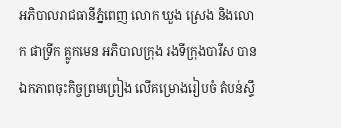អភិបាលរាជធានីភ្នំពេញ លោក ឃួង ស្រេង និងលោក ផាទ្រីក គ្លូកមេន អភិបាលក្រុង រងទីក្រុងបារីស បានឯកភាពចុះកិច្ចព្រមព្រៀង លើគម្រោងរៀបចំ តំបន់ស្ទឹ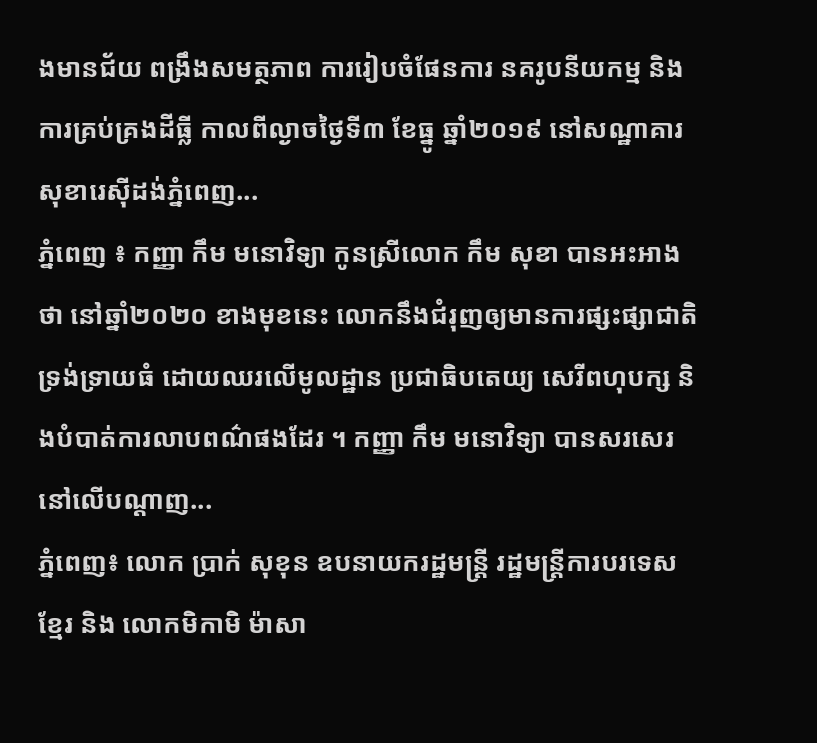ងមានជ័យ ពង្រឹងសមត្ថភាព ការរៀបចំផែនការ នគរូបនីយកម្ម និងការគ្រប់គ្រងដីធ្លី កាលពីល្ងាចថ្ងៃទី៣ ខែធ្នូ ឆ្នាំ២០១៩ នៅសណ្ឋាគារសុខារេស៊ីដង់ភ្នំពេញ...
ភ្នំពេញ ៖ កញ្ញា កឹម មនោវិទ្យា កូនស្រីលោក កឹម សុខា បានអះអាងថា នៅឆ្នាំ២០២០ ខាងមុខនេះ លោកនឹងជំរុញឲ្យមានការផ្សះផ្សាជាតិ ទ្រង់ទ្រាយធំ ដោយឈរលើមូលដ្ឋាន ប្រជាធិបតេយ្យ សេរីពហុបក្ស និងបំបាត់ការលាបពណ៌ផងដែរ ។ កញ្ញា កឹម មនោវិទ្យា បានសរសេរនៅលើបណ្ដាញ...
ភ្នំពេញ៖ លោក ប្រាក់ សុខុន ឧបនាយករដ្ឋមន្ត្រី រដ្ឋមន្ត្រីការបរទេសខ្មែរ និង លោកមិកាមិ ម៉ាសា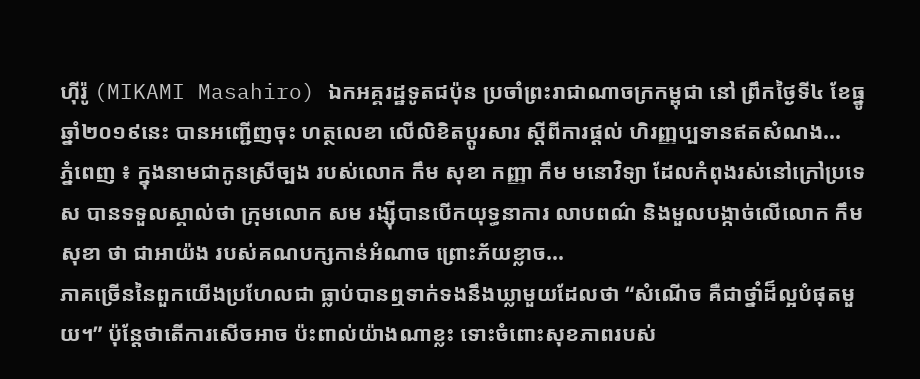ហ៊ីរ៉ូ (MIKAMI Masahiro) ឯកអគ្គរដ្ឋទូតជប៉ុន ប្រចាំព្រះរាជាណាចក្រកម្ពុជា នៅ ព្រឹកថ្ងៃទី៤ ខែធ្នូ ឆ្នាំ២០១៩នេះ បានអញ្ជើញចុះ ហត្ថលេខា លើលិខិតប្ដូរសារ ស្ដីពីការផ្ដល់ ហិរញ្ញប្បទានឥតសំណង...
ភ្នំពេញ ៖ ក្នុងនាមជាកូនស្រីច្បង របស់លោក កឹម សុខា កញ្ញា កឹម មនោវិទ្យា ដែលកំពុងរស់នៅក្រៅប្រទេស បានទទួលស្គាល់ថា ក្រុមលោក សម រង្ស៊ីបានបើកយុទ្ធនាការ លាបពណ៌ និងមួលបង្កាច់លើលោក កឹម សុខា ថា ជាអាយ៉ង របស់គណបក្សកាន់អំណាច ព្រោះភ័យខ្លាច...
ភាគច្រើននៃពួកយើងប្រហែលជា ធ្លាប់បានឮទាក់ទងនឹងឃ្លាមួយដែលថា “សំណើច គឺជាថ្នាំដ៏ល្អបំផុតមួយ។” ប៉ុន្តែថាតើការសើចអាច ប៉ះពាល់យ៉ាងណាខ្លះ ទោះចំពោះសុខភាពរបស់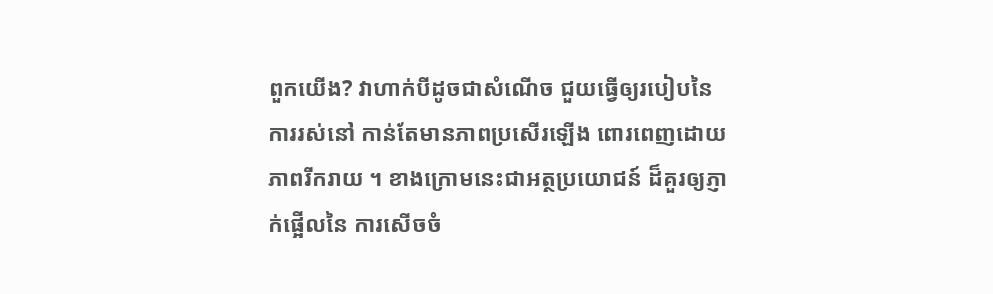ពួកយើង? វាហាក់បីដូចជាសំណើច ជួយធ្វើឲ្យរបៀបនៃការរស់នៅ កាន់តែមានភាពប្រសើរឡើង ពោរពេញដោយភាពរីករាយ ។ ខាងក្រោមនេះជាអត្ថប្រយោជន៍ ដ៏គួរឲ្យភ្ញាក់ផ្អើលនៃ ការសើចចំ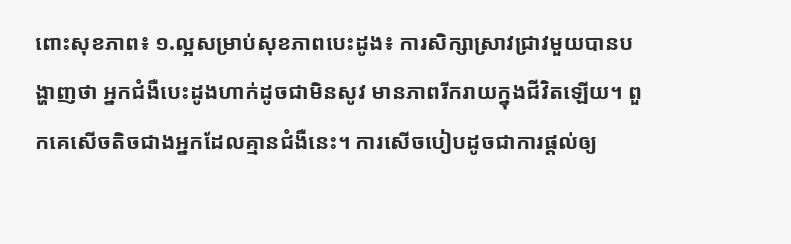ពោះសុខភាព៖ ១.ល្អសម្រាប់សុខភាពបេះដូង៖ ការសិក្សាស្រាវជ្រាវមួយបានបង្ហាញថា អ្នកជំងឺបេះដូងហាក់ដូចជាមិនសូវ មានភាពរីករាយក្នុងជីវិតឡើយ។ ពួកគេសើចតិចជាងអ្នកដែលគ្មានជំងឺនេះ។ ការសើចបៀបដូចជាការផ្ដល់ឲ្យ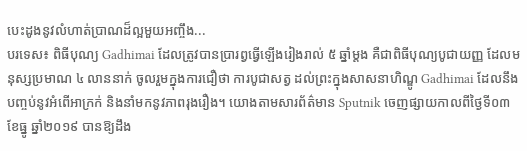បេះដូងនូវលំហាត់ប្រាណដ៏ល្អមួយអញ្ចឹង...
បរទេស៖ ពិធីបុណ្យ Gadhimai ដែលត្រូវបានប្រារព្វធ្វើឡើងរៀងរាល់ ៥ ឆ្នាំម្តង គឺជាពិធីបុណ្យបូជាយញ្ញ ដែលមនុស្សប្រមាណ ៤ លាននាក់ ចូលរួមក្នុងការជឿថា ការបូជាសត្វ ដល់ព្រះក្នុងសាសនាហិណ្ឌូ Gadhimai ដែលនឹងបញ្ចប់នូវអំពើអាក្រក់ និងនាំមកនូវភាពរុងរឿង។ យោងតាមសារព័ត៌មាន Sputnik ចេញផ្សាយកាលពីថ្ងៃទី០៣ ខែធ្នូ ឆ្នាំ២០១៩ បានឱ្យដឹង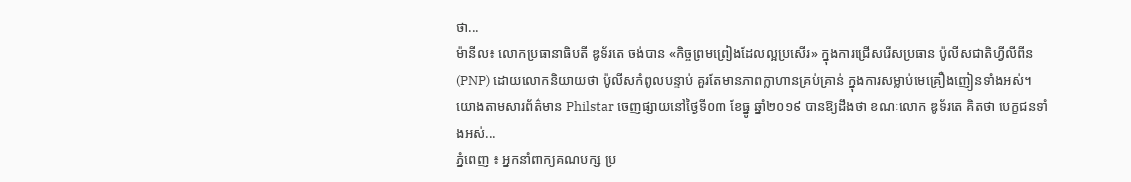ថា...
ម៉ានីល៖ លោកប្រធានាធិបតី ឌូទ័រតេ ចង់បាន «កិច្ចព្រមព្រៀងដែលល្អប្រសើរ» ក្នុងការជ្រើសរើសប្រធាន ប៉ូលីសជាតិហ្វីលីពីន (PNP) ដោយលោកនិយាយថា ប៉ូលីសកំពូលបន្ទាប់ គួរតែមានភាពក្លាហានគ្រប់គ្រាន់ ក្នុងការសម្លាប់មេគ្រឿងញៀនទាំងអស់។ យោងតាមសារព័ត៌មាន Philstar ចេញផ្សាយនៅថ្ងៃទី០៣ ខែធ្នូ ឆ្នាំ២០១៩ បានឱ្យដឹងថា ខណៈលោក ឌូទ័រតេ គិតថា បេក្ខជនទាំងអស់...
ភ្នំពេញ ៖ អ្នកនាំពាក្យគណបក្ស ប្រ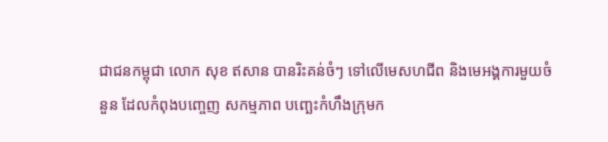ជាជនកម្ពុជា លោក សុខ ឥសាន បានរិះគន់ចំៗ ទៅលើមេសហជីព និងមេអង្គការមួយចំនួន ដែលកំពុងបញ្ចេញ សកម្មភាព បញ្ឆេះកំហឹងក្រុមក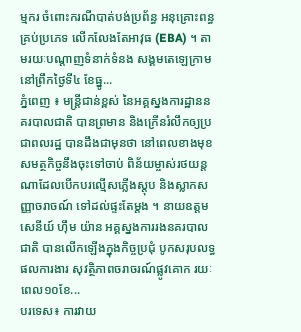ម្មករ ចំពោះករណីបាត់បង់ប្រព័ន្ធ អនុគ្រោះពន្ធគ្រប់ប្រភេទ លើកលែងតែអាវុធ (EBA) ។ តាមរយៈបណ្តាញទំនាក់ទំនង សង្គមតេឡេក្រាម នៅព្រឹកថ្ងៃទី៤ ខែធ្នូ...
ភ្នំពេញ ៖ មន្ត្រីជាន់ខ្ពស់ នៃអគ្គស្នងការដ្ឋាននគរបាលជាតិ បានព្រមាន និងក្រើនរំលឹកឲ្យប្រជាពលរដ្ឋ បានដឹងជាមុនថា នៅពេលខាងមុខ សមត្ថកិច្ចនឹងចុះទៅចាប់ ពិន័យម្ចាស់រថយន្ត ណាដែលបើកបរល្មើសភ្លើងស្តុប និងស្លាកសញ្ញាចរាចណ៍ ទៅដល់ផ្ទះតែម្តង ។ នាយឧត្តមសេនីយ៍ ហ៊ឹម យ៉ាន អគ្គស្នងការរងនគរបាលជាតិ បានលើកឡើងក្នុងកិច្ចប្រជុំ បូកសរុបលទ្ធផលការងារ សុវត្ថិភាពចរាចរណ៍ផ្លូវគោក រយៈពេល១០ខែ...
បរទេស៖ ការវាយ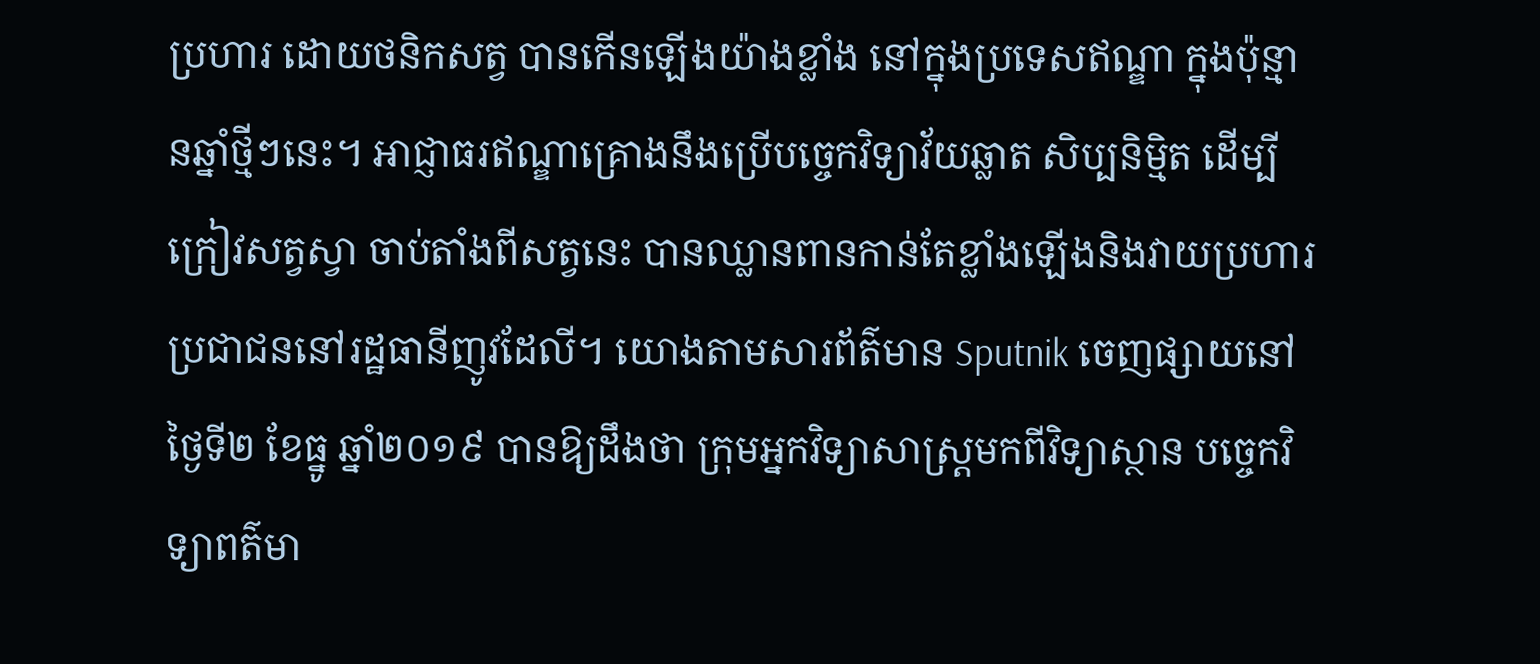ប្រហារ ដោយថនិកសត្វ បានកើនឡើងយ៉ាងខ្លាំង នៅក្នុងប្រទេសឥណ្ឌា ក្នុងប៉ុន្មានឆ្នាំថ្មីៗនេះ។ អាជ្ញាធរឥណ្ឌាគ្រោងនឹងប្រើបច្ចេកវិទ្យាវ័យឆ្លាត សិប្បនិម្មិត ដើម្បីក្រៀវសត្វស្វា ចាប់តាំងពីសត្វនេះ បានឈ្លានពានកាន់តែខ្លាំងឡើងនិងវាយប្រហារប្រជាជននៅរដ្ឋធានីញូវដែលី។ យោងតាមសារព័ត៌មាន Sputnik ចេញផ្សាយនៅថ្ងៃទី២ ខែធ្នូ ឆ្នាំ២០១៩ បានឱ្យដឹងថា ក្រុមអ្នកវិទ្យាសាស្ត្រមកពីវិទ្យាស្ថាន បច្ចេកវិទ្យាពត៌មា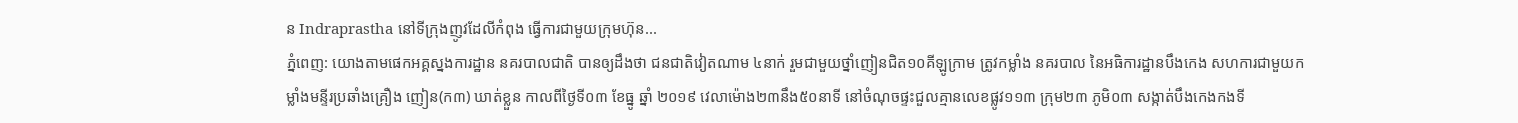ន Indraprastha នៅទីក្រុងញូវដែលីកំពុង ធ្វើការជាមួយក្រុមហ៊ុន...
ភ្នំពេញ: យោងតាមផេកអគ្គស្នងការដ្ឋាន នគរបាលជាតិ បានឲ្យដឹងថា ជនជាតិវៀតណាម ៤នាក់ រួមជាមួយថ្នាំញៀនជិត១០គីឡូក្រាម ត្រូវកម្លាំង នគរបាល នៃអធិការដ្ឋានបឹងកេង សហការជាមួយកម្លាំងមន្ទីរប្រឆាំងគ្រឿង ញៀន(ក៣) ឃាត់ខ្លួន កាលពីថ្ងៃទី០៣ ខែធ្នូ ឆ្នាំ ២០១៩ វេលាម៉ោង២៣នឹង៥០នាទី នៅចំណុចផ្ទះជួលគ្មានលេខផ្លូវ១១៣ ក្រុម២៣ ភូមិ០៣ សង្កាត់បឹងកេងកងទី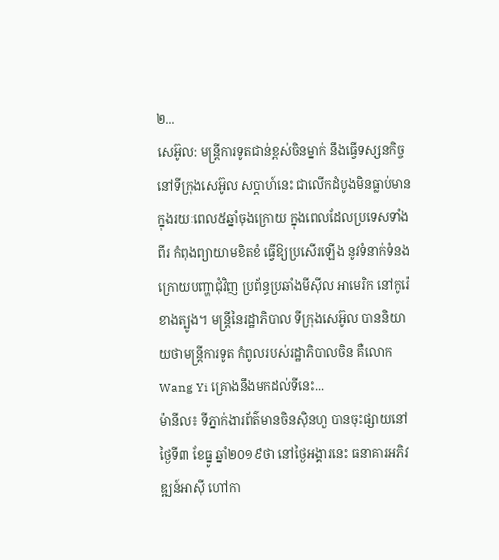២...
សេអ៊ូល: មន្ត្រីការទូតជាន់ខ្ពស់ចិនម្នាក់ នឹងធ្វើទស្សនកិច្ច នៅទីក្រុងសេអ៊ូល សប្តាហ៍នេះ ជាលើកដំបូងមិនធ្លាប់មាន ក្នុងរយៈពេល៥ឆ្នាំចុងក្រោយ ក្នុងពេលដែលប្រទេសទាំងពីរ កំពុងព្យាយាមខិតខំ ធ្វើឱ្យប្រសើរឡើង នូវទំនាក់ទំនងក្រោយបញ្ហាជុំវិញ ប្រព័ន្ធប្រឆាំងមីស៊ីល អាមេរិក នៅកូរ៉េខាងត្បូង។ មន្ត្រីនៃរដ្ឋាភិបាល ទីក្រុងសេអ៊ូល បាននិយាយថាមន្ត្រីការទូត កំពូលរបស់រដ្ឋាភិបាលចិន គឺលោក Wang Yi គ្រោងនឹងមកដល់ទីនេះ...
ម៉ានីល៖ ទីភ្នាក់ងារព័ត៌មានចិនស៊ិនហួ បានចុះផ្សាយនៅថ្ងៃទី៣ ខែធ្នូ ឆ្នាំ២០១៩ថា នៅថ្ងៃអង្គារនេះ ធនាគារអភិវឌ្ឍន៍អាស៊ី ហៅកា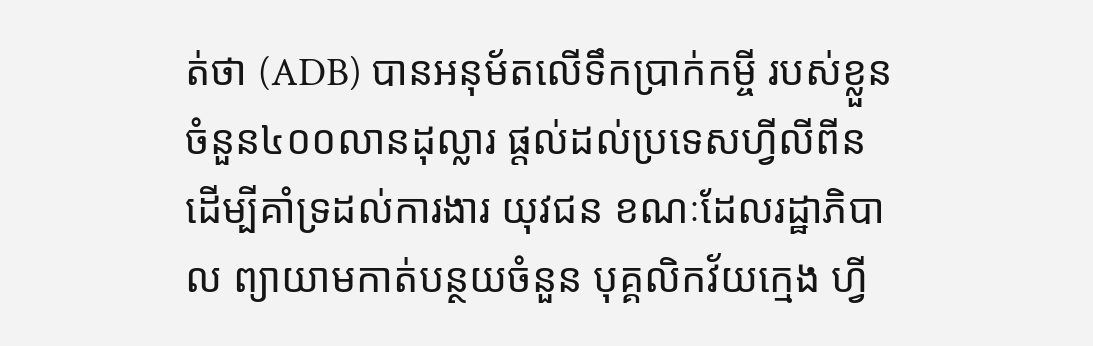ត់ថា (ADB) បានអនុម័តលើទឹកប្រាក់កម្ចី របស់ខ្លួន ចំនួន៤០០លានដុល្លារ ផ្តល់ដល់ប្រទេសហ្វីលីពីន ដើម្បីគាំទ្រដល់ការងារ យុវជន ខណៈដែលរដ្ឋាភិបាល ព្យាយាមកាត់បន្ថយចំនួន បុគ្គលិកវ័យក្មេង ហ្វី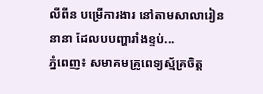លីពីន បម្រើការងារ នៅតាមសាលារៀននានា ដែលបបញ្ហារាំងខ្ទប់...
ភ្នំពេញ៖ សមាគមគ្រូពេទ្យស្ម័គ្រចិត្ត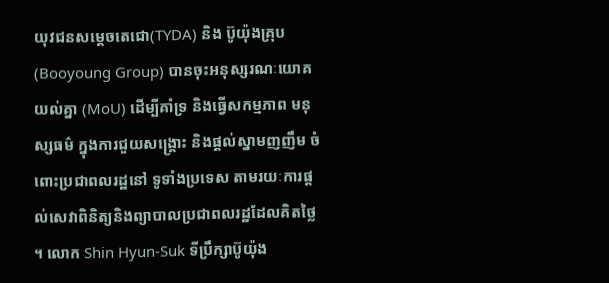យុវជនសម្ដេចតេជោ(TYDA) និង ប៊ូយ៉ុងគ្រុប (Booyoung Group) បានចុះអនុស្សរណៈយោគយល់គ្នា (MoU) ដើម្បីគាំទ្រ និងធ្វើសកម្មភាព មនុស្សធម៌ ក្នុងការជួយសង្គ្រោះ និងផ្ដល់ស្នាមញញឹម ចំពោះប្រជាពលរដ្ឋនៅ ទូទាំងប្រទេស តាមរយៈការផ្ដល់សេវាពិនិត្យនិងព្យាបាលប្រជាពលរដ្ឋដែលគិតថ្លៃ ។ លោក Shin Hyun-Suk ទីប្រឹក្សាប៊ូយ៉ុង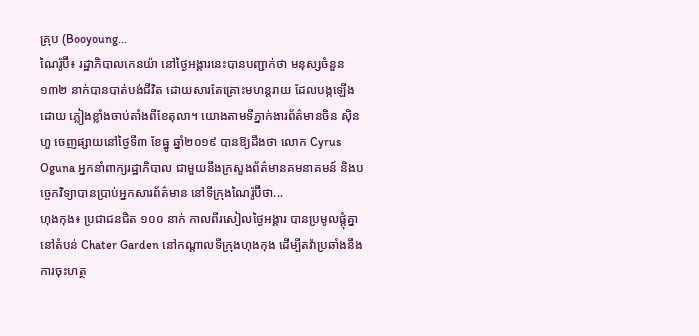គ្រុប (Booyoung...
ណៃរ៉ូប៊ី៖ រដ្ឋាភិបាលកេនយ៉ា នៅថ្ងៃអង្គារនេះបានបញ្ជាក់ថា មនុស្សចំនួន ១៣២ នាក់បានបាត់បង់ជីវិត ដោយសារតែគ្រោះមហន្តរាយ ដែលបង្កឡើងដោយ ភ្លៀងខ្លាំងចាប់តាំងពីខែតុលា។ យោងតាមទីភ្នាក់ងារព័ត៌មានចិន ស៊ិនហួ ចេញផ្សាយនៅថ្ងៃទី៣ ខែធ្នូ ឆ្នាំ២០១៩ បានឱ្យដឹងថា លោក Cyrus Oguna អ្នកនាំពាក្យរដ្ឋាភិបាល ជាមួយនឹងក្រសួងព័ត៌មានគមនាគមន៍ និងបច្ចេកវិទ្យាបានប្រាប់អ្នកសារព័ត៌មាន នៅទីក្រុងណៃរ៉ូប៊ីថា...
ហុងកុង៖ ប្រជាជនជិត ១០០ នាក់ កាលពីរសៀលថ្ងៃអង្គារ បានប្រមូលផ្តុំគ្នា នៅតំបន់ Chater Garden នៅកណ្តាលទីក្រុងហុងកុង ដើម្បីតវ៉ាប្រឆាំងនឹងការចុះហត្ថ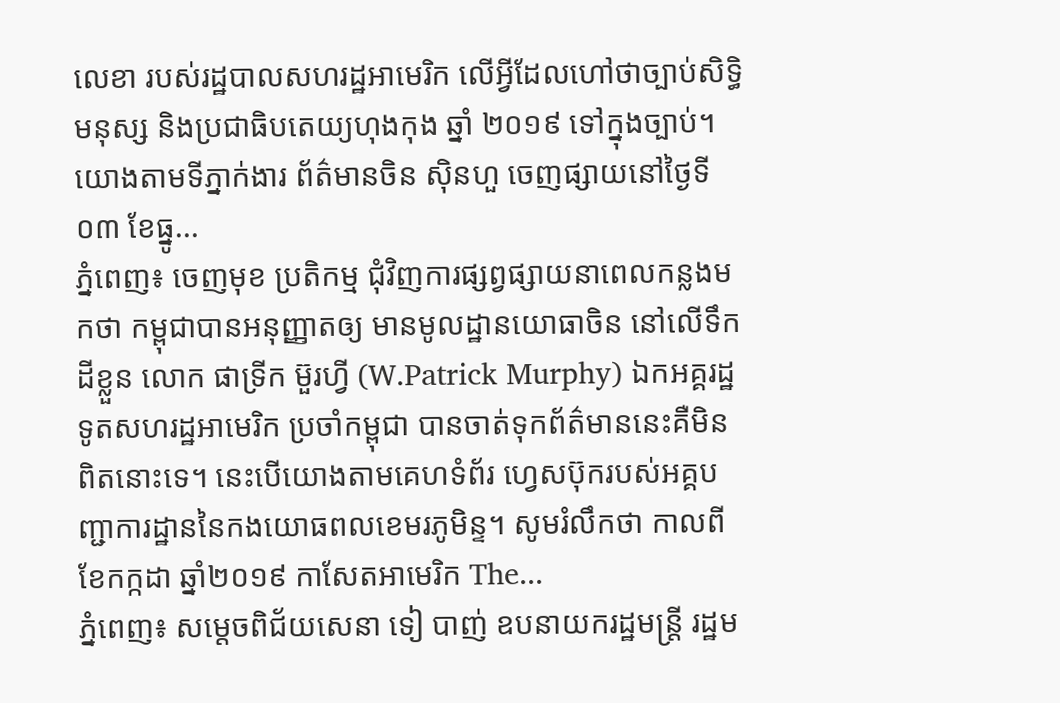លេខា របស់រដ្ឋបាលសហរដ្ឋអាមេរិក លើអ្វីដែលហៅថាច្បាប់សិទ្ធិមនុស្ស និងប្រជាធិបតេយ្យហុងកុង ឆ្នាំ ២០១៩ ទៅក្នុងច្បាប់។ យោងតាមទីភ្នាក់ងារ ព័ត៌មានចិន ស៊ិនហួ ចេញផ្សាយនៅថ្ងៃទី០៣ ខែធ្នូ...
ភ្នំពេញ៖ ចេញមុខ ប្រតិកម្ម ជុំវិញការផ្សព្វផ្សាយនាពេលកន្លងមកថា កម្ពុជាបានអនុញ្ញាតឲ្យ មានមូលដ្ឋានយោធាចិន នៅលើទឹកដីខ្លួន លោក ផាទ្រីក ម៊ួរហ្វី (W.Patrick Murphy) ឯកអគ្គរដ្ឋទូតសហរដ្ឋអាមេរិក ប្រចាំកម្ពុជា បានចាត់ទុកព័ត៌មាននេះគឺមិនពិតនោះទេ។ នេះបើយោងតាមគេហទំព័រ ហ្វេសប៊ុករបស់អគ្គបញ្ជាការដ្ឋាននៃកងយោធពលខេមរភូមិន្ទ។ សូមរំលឹកថា កាលពីខែកក្កដា ឆ្នាំ២០១៩ កាសែតអាមេរិក The...
ភ្នំពេញ៖ សម្តេចពិជ័យសេនា ទៀ បាញ់ ឧបនាយករដ្ឋមន្រ្តី រដ្ឋម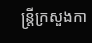ន្រ្តីក្រសួងកា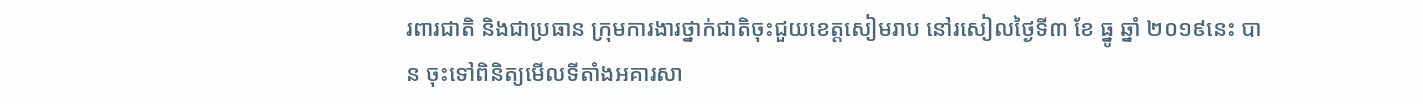រពារជាតិ និងជាប្រធាន ក្រុមការងារថ្នាក់ជាតិចុះជួយខេត្តសៀមរាប នៅរសៀលថ្ងៃទី៣ ខែ ធ្នូ ឆ្នាំ ២០១៩នេះ បាន ចុះទៅពិនិត្យមើលទីតាំងអគារសា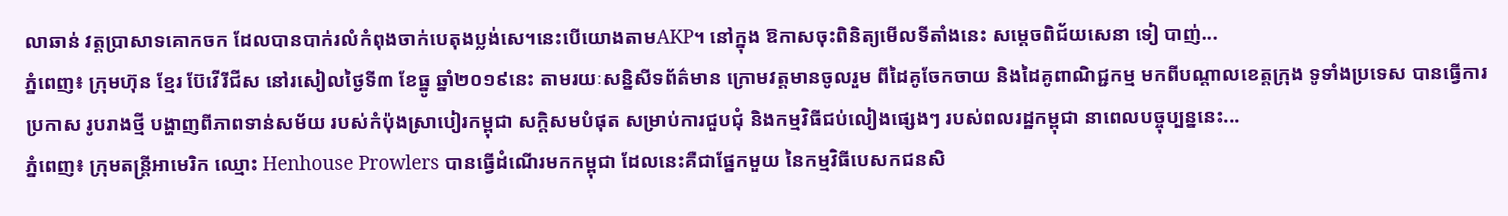លាឆាន់ វត្តប្រាសាទគោកចក ដែលបានបាក់រលំកំពុងចាក់បេតុងប្លង់សេ។នេះបើយោងតាមAKP។ នៅក្នុង ឱកាសចុះពិនិត្យមើលទីតាំងនេះ សម្តេចពិជ័យសេនា ទៀ បាញ់...
ភ្នំពេញ៖ ក្រុមហ៊ុន ខ្មែរ ប៊ែវើរីជីស នៅរសៀលថ្ងៃទី៣ ខែធ្នូ ឆ្នាំ២០១៩នេះ តាមរយៈសន្និសីទព័ត៌មាន ក្រោមវត្តមានចូលរួម ពីដៃគូចែកចាយ និងដៃគូពាណិជ្ជកម្ម មកពីបណ្តាលខេត្តក្រុង ទូទាំងប្រទេស បានធ្វើការប្រកាស រូបរាងថ្មី បង្ហាញពីភាពទាន់សម័យ របស់កំប៉ុងស្រាបៀរកម្ពុជា សក្តិសមបំផុត សម្រាប់ការជួបជុំ និងកម្មវិធីជប់លៀងផ្សេងៗ របស់ពលរដ្ឋកម្ពុជា នាពេលបច្ចុប្បន្ននេះ...
ភ្នំពេញ៖ ក្រុមតន្រ្តីអាមេរិក ឈ្មោះ Henhouse Prowlers បានធ្វើដំណើរមកកម្ពុជា ដែលនេះគឺជាផ្នែកមួយ នៃកម្មវិធីបេសកជនសិ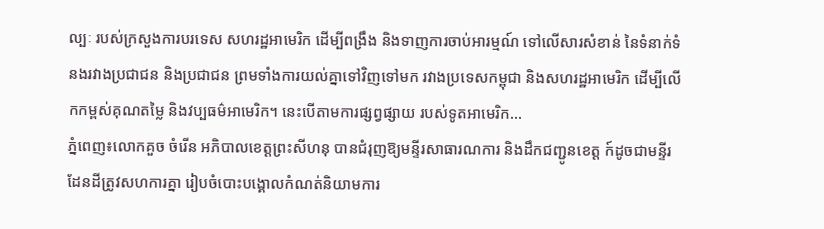ល្បៈ របស់ក្រសួងការបរទេស សហរដ្ឋអាមេរិក ដើម្បីពង្រឹង និងទាញការចាប់អារម្មណ៍ ទៅលើសារសំខាន់ នៃទំនាក់ទំនងរវាងប្រជាជន និងប្រជាជន ព្រមទាំងការយល់គ្នាទៅវិញទៅមក រវាងប្រទេសកម្ពុជា និងសហរដ្ឋអាមេរិក ដើម្បីលើកកម្ពស់គុណតម្លៃ និងវប្បធម៌អាមេរិក។ នេះបើតាមការផ្សព្វផ្សាយ របស់ទូតអាមេរិក...
ភ្នំពេញ៖លោកគួច ចំរើន អភិបាលខេត្តព្រះសីហនុ បានជំរុញឱ្យមន្ទីរសាធារណការ និងដឹកជញ្ជូនខេត្ត ក៍ដូចជាមន្ទីរដែនដីត្រូវសហការគ្នា រៀបចំបោះបង្គោលកំណត់និយាមការ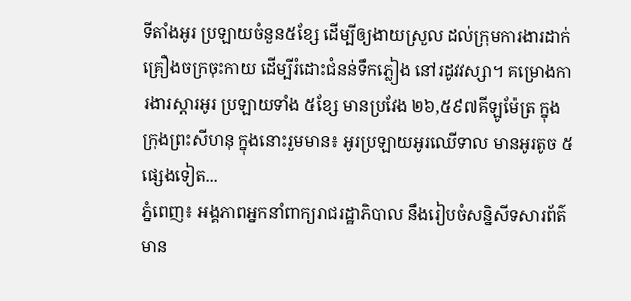ទីតាំងអូរ ប្រឡាយចំនួន៥ខ្សែ ដើម្បីឲ្យងាយស្រួល ដល់ក្រុមការងារដាក់គ្រឿងចក្រចុះកាយ ដើម្បីរំដោះជំនន់ទឹកភ្លៀង នៅរដូវវស្សា។ គម្រោងការងារស្តារអូរ ប្រឡាយទាំង ៥ខ្សែ មានប្រវែង ២៦,៥៩៧គីឡូម៉ែត្រ ក្នុងក្រុងព្រះសីហនុ ក្នុងនោះរួមមាន៖ អូរប្រឡាយអូរឈើទាល មានអូរតូច ៥ផ្សេងទៀត...
ភ្នំពេញ៖ អង្គភាពអ្នកនាំពាក្យរាជរដ្ឋាភិបាល នឹងរៀបចំសន្និសីទសារព័ត៌មាន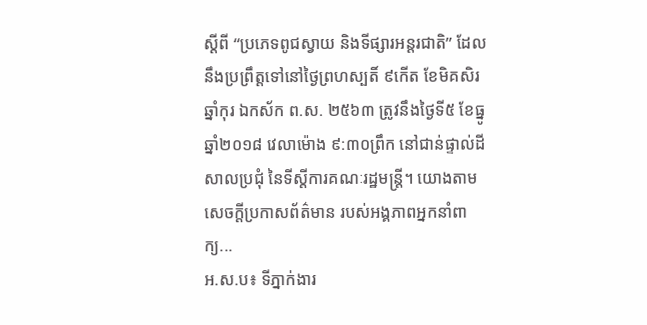ស្តីពី “ប្រភេទពូជស្វាយ និងទីផ្សារអន្តរជាតិ” ដែលនឹងប្រព្រឹត្តទៅនៅថ្ងៃព្រហស្បតិ៍ ៩កើត ខែមិគសិរ ឆ្នាំកុរ ឯកស័ក ព.ស. ២៥៦៣ ត្រូវនឹងថ្ងៃទី៥ ខែធ្នូ ឆ្នាំ២០១៨ វេលាម៉ោង ៩:៣០ព្រឹក នៅជាន់ផ្ទាល់ដី សាលប្រជុំ នៃទីស្តីការគណៈរដ្ឋមន្ត្រី។ យោងតាមសេចក្ដីប្រកាសព័ត៌មាន របស់អង្គភាពអ្នកនាំពាក្យ...
អ.ស.ប៖ ទីភ្នាក់ងារ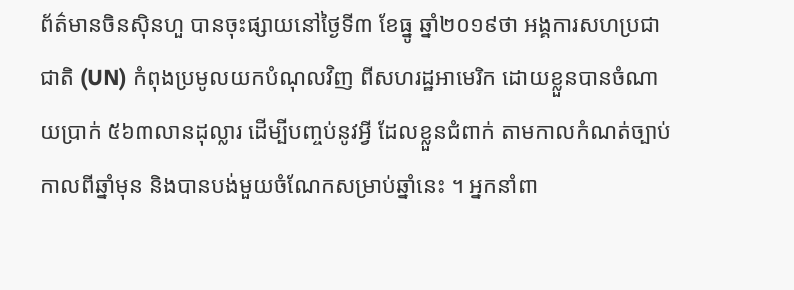ព័ត៌មានចិនស៊ិនហួ បានចុះផ្សាយនៅថ្ងៃទី៣ ខែធ្នូ ឆ្នាំ២០១៩ថា អង្គការសហប្រជាជាតិ (UN) កំពុងប្រមូលយកបំណុលវិញ ពីសហរដ្ឋអាមេរិក ដោយខ្លួនបានចំណាយប្រាក់ ៥៦៣លានដុល្លារ ដើម្បីបញ្ចប់នូវអ្វី ដែលខ្លួនជំពាក់ តាមកាលកំណត់ច្បាប់កាលពីឆ្នាំមុន និងបានបង់មួយចំណែកសម្រាប់ឆ្នាំនេះ ។ អ្នកនាំពា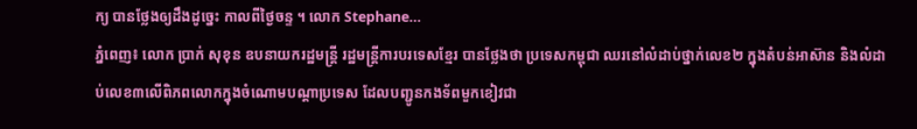ក្យ បានថ្លែងឲ្យដឹងដូច្នេះ កាលពីថ្ងៃចន្ទ ។ លោក Stephane...
ភ្នំពេញ៖ លោក ប្រាក់ សុខុន ឧបនាយករដ្ឋមន្ត្រី រដ្ឋមន្ត្រីការបរទេសខ្មែរ បានថ្លែងថា ប្រទេសកម្ពុជា ឈរនៅលំដាប់ថ្នាក់លេខ២ ក្នុងតំបន់អាស៊ាន និងលំដាប់លេខ៣លើពិភពលោកក្នុងចំណោមបណ្ដាប្រទេស ដែលបញ្ជូនកងទ័ពមួកខៀវជា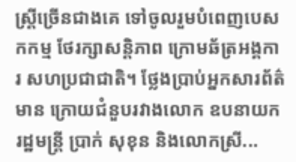ស្ត្រីច្រើនជាងគេ ទៅចូលរួមបំពេញបេសកកម្ម ថែរក្សាសន្តិភាព ក្រោមឆ័ត្រអង្គការ សហប្រជាជាតិ។ ថ្លែងប្រាប់អ្នកសារព័ត៌មាន ក្រោយជំនួបរវាងលោក ឧបនាយករដ្ឋមន្ត្រី ប្រាក់ សុខុន និងលោកស្រី...